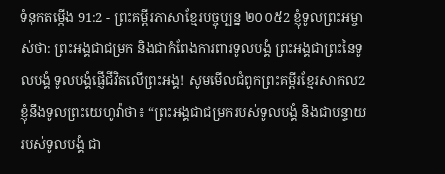ទំនុកតម្កើង 91:2 - ព្រះគម្ពីរភាសាខ្មែរបច្ចុប្បន្ន ២០០៥2 ខ្ញុំទូលព្រះអម្ចាស់ថា: ព្រះអង្គជាជម្រក និងជាកំពែងការពារទូលបង្គំ ព្រះអង្គជាព្រះនៃទូលបង្គំ ទូលបង្គំផ្ញើជីវិតលើព្រះអង្គ! សូមមើលជំពូកព្រះគម្ពីរខ្មែរសាកល2 ខ្ញុំនឹងទូលព្រះយេហូវ៉ាថា៖ “ព្រះអង្គជាជម្រករបស់ទូលបង្គំ និងជាបន្ទាយរបស់ទូលបង្គំ ជា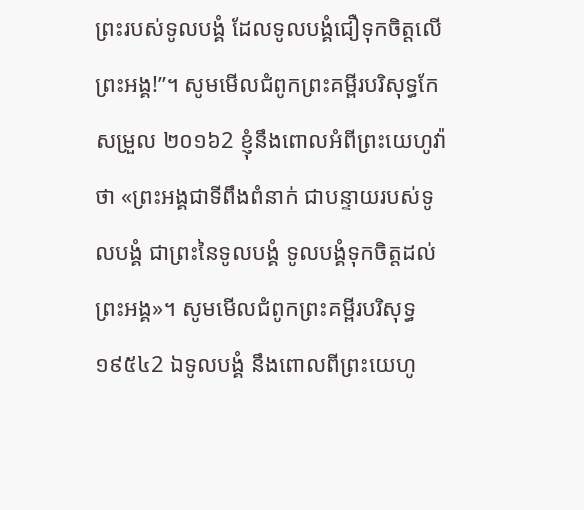ព្រះរបស់ទូលបង្គំ ដែលទូលបង្គំជឿទុកចិត្តលើព្រះអង្គ!”។ សូមមើលជំពូកព្រះគម្ពីរបរិសុទ្ធកែសម្រួល ២០១៦2 ខ្ញុំនឹងពោលអំពីព្រះយេហូវ៉ាថា «ព្រះអង្គជាទីពឹងពំនាក់ ជាបន្ទាយរបស់ទូលបង្គំ ជាព្រះនៃទូលបង្គំ ទូលបង្គំទុកចិត្តដល់ព្រះអង្គ»។ សូមមើលជំពូកព្រះគម្ពីរបរិសុទ្ធ ១៩៥៤2 ឯទូលបង្គំ នឹងពោលពីព្រះយេហូ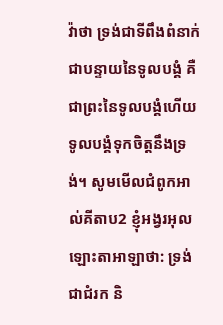វ៉ាថា ទ្រង់ជាទីពឹងពំនាក់ ជាបន្ទាយនៃទូលបង្គំ គឺជាព្រះនៃទូលបង្គំហើយ ទូលបង្គំទុកចិត្តនឹងទ្រង់។ សូមមើលជំពូកអាល់គីតាប2 ខ្ញុំអង្វរអុលឡោះតាអាឡាថា: ទ្រង់ជាជំរក និ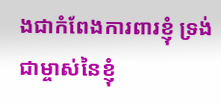ងជាកំពែងការពារខ្ញុំ ទ្រង់ជាម្ចាស់នៃខ្ញុំ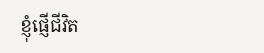ខ្ញុំផ្ញើជីវិត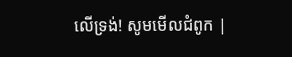លើទ្រង់! សូមមើលជំពូក |